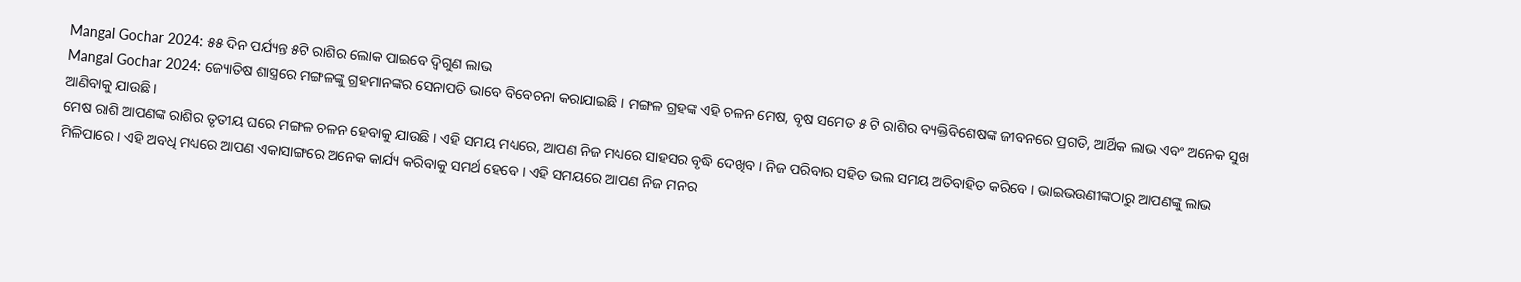Mangal Gochar 2024: ୫୫ ଦିନ ପର୍ଯ୍ୟନ୍ତ ୫ଟି ରାଶିର ଲୋକ ପାଇବେ ଦ୍ୱିଗୁଣ ଲାଭ
Mangal Gochar 2024: ଜ୍ୟୋତିଷ ଶାସ୍ତ୍ରରେ ମଙ୍ଗଳଙ୍କୁ ଗ୍ରହମାନଙ୍କର ସେନାପତି ଭାବେ ବିବେଚନା କରାଯାଇଛି । ମଙ୍ଗଳ ଗ୍ରହଙ୍କ ଏହି ଚଳନ ମେଷ, ବୃଷ ସମେତ ୫ ଟି ରାଶିର ବ୍ୟକ୍ତିବିଶେଷଙ୍କ ଜୀବନରେ ପ୍ରଗତି, ଆର୍ଥିକ ଲାଭ ଏବଂ ଅନେକ ସୁଖ ଆଣିବାକୁ ଯାଉଛି।
ମେଷ ରାଶି ଆପଣଙ୍କ ରାଶିର ତୃତୀୟ ଘରେ ମଙ୍ଗଳ ଚଳନ ହେବାକୁ ଯାଉଛି । ଏହି ସମୟ ମଧ୍ୟରେ, ଆପଣ ନିଜ ମଧ୍ୟରେ ସାହସର ବୃଦ୍ଧି ଦେଖିବ । ନିଜ ପରିବାର ସହିତ ଭଲ ସମୟ ଅତିବାହିତ କରିବେ । ଭାଇଭଉଣୀଙ୍କଠାରୁ ଆପଣଙ୍କୁ ଲାଭ ମିଳିପାରେ । ଏହି ଅବଧି ମଧ୍ୟରେ ଆପଣ ଏକାସାଙ୍ଗରେ ଅନେକ କାର୍ଯ୍ୟ କରିବାକୁ ସମର୍ଥ ହେବେ । ଏହି ସମୟରେ ଆପଣ ନିଜ ମନର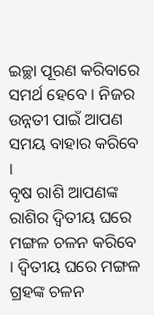ଇଚ୍ଛା ପୂରଣ କରିବାରେ ସମର୍ଥ ହେବେ । ନିଜର ଉନ୍ନତୀ ପାଇଁ ଆପଣ ସମୟ ବାହାର କରିବେ ।
ବୃଷ ରାଶି ଆପଣଙ୍କ ରାଶିର ଦ୍ୱିତୀୟ ଘରେ ମଙ୍ଗଳ ଚଳନ କରିବେ । ଦ୍ୱିତୀୟ ଘରେ ମଙ୍ଗଳ ଗ୍ରହଙ୍କ ଚଳନ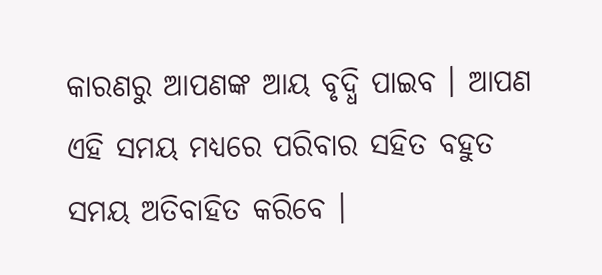କାରଣରୁ ଆପଣଙ୍କ ଆୟ ବୃଦ୍ଧି ପାଇବ । ଆପଣ ଏହି ସମୟ ମଧ୍ୟରେ ପରିବାର ସହିତ ବହୁତ ସମୟ ଅତିବାହିତ କରିବେ ।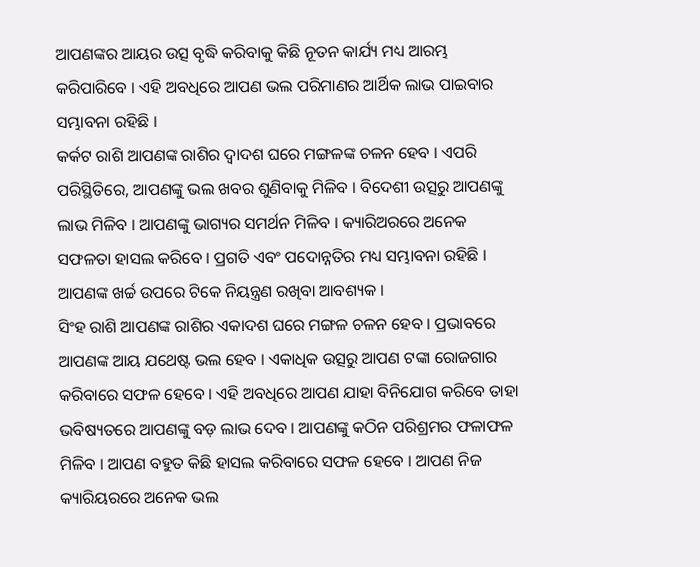ଆପଣଙ୍କର ଆୟର ଉତ୍ସ ବୃଦ୍ଧି କରିବାକୁ କିଛି ନୂତନ କାର୍ଯ୍ୟ ମଧ୍ୟ ଆରମ୍ଭ କରିପାରିବେ । ଏହି ଅବଧିରେ ଆପଣ ଭଲ ପରିମାଣର ଆର୍ଥିକ ଲାଭ ପାଇବାର ସମ୍ଭାବନା ରହିଛି ।
କର୍କଟ ରାଶି ଆପଣଙ୍କ ରାଶିର ଦ୍ୱାଦଶ ଘରେ ମଙ୍ଗଳଙ୍କ ଚଳନ ହେବ । ଏପରି ପରିସ୍ଥିତିରେ, ଆପଣଙ୍କୁ ଭଲ ଖବର ଶୁଣିବାକୁ ମିଳିବ । ବିଦେଶୀ ଉତ୍ସରୁ ଆପଣଙ୍କୁ ଲାଭ ମିଳିବ । ଆପଣଙ୍କୁ ଭାଗ୍ୟର ସମର୍ଥନ ମିଳିବ । କ୍ୟାରିଅରରେ ଅନେକ ସଫଳତା ହାସଲ କରିବେ । ପ୍ରଗତି ଏବଂ ପଦୋନ୍ନତିର ମଧ୍ୟ ସମ୍ଭାବନା ରହିଛି । ଆପଣଙ୍କ ଖର୍ଚ୍ଚ ଉପରେ ଟିକେ ନିୟନ୍ତ୍ରଣ ରଖିବା ଆବଶ୍ୟକ ।
ସିଂହ ରାଶି ଆପଣଙ୍କ ରାଶିର ଏକାଦଶ ଘରେ ମଙ୍ଗଳ ଚଳନ ହେବ । ପ୍ରଭାବରେ ଆପଣଙ୍କ ଆୟ ଯଥେଷ୍ଟ ଭଲ ହେବ । ଏକାଧିକ ଉତ୍ସରୁ ଆପଣ ଟଙ୍କା ରୋଜଗାର କରିବାରେ ସଫଳ ହେବେ । ଏହି ଅବଧିରେ ଆପଣ ଯାହା ବିନିଯୋଗ କରିବେ ତାହା ଭବିଷ୍ୟତରେ ଆପଣଙ୍କୁ ବଡ଼ ଲାଭ ଦେବ । ଆପଣଙ୍କୁ କଠିନ ପରିଶ୍ରମର ଫଳାଫଳ ମିଳିବ । ଆପଣ ବହୁତ କିଛି ହାସଲ କରିବାରେ ସଫଳ ହେବେ । ଆପଣ ନିଜ କ୍ୟାରିୟରରେ ଅନେକ ଭଲ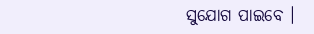ସୁଯୋଗ ପାଇବେ ।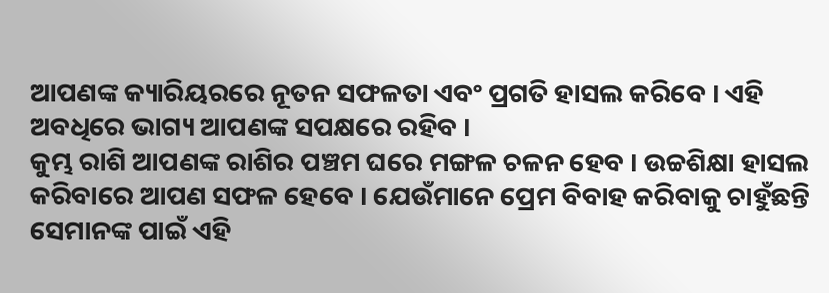ଆପଣଙ୍କ କ୍ୟାରିୟରରେ ନୂତନ ସଫଳତା ଏବଂ ପ୍ରଗତି ହାସଲ କରିବେ । ଏହି ଅବଧିରେ ଭାଗ୍ୟ ଆପଣଙ୍କ ସପକ୍ଷରେ ରହିବ ।
କୁମ୍ଭ ରାଶି ଆପଣଙ୍କ ରାଶିର ପଞ୍ଚମ ଘରେ ମଙ୍ଗଳ ଚଳନ ହେବ । ଉଚ୍ଚଶିକ୍ଷା ହାସଲ କରିବାରେ ଆପଣ ସଫଳ ହେବେ । ଯେଉଁମାନେ ପ୍ରେମ ବିବାହ କରିବାକୁ ଚାହୁଁଛନ୍ତି ସେମାନଙ୍କ ପାଇଁ ଏହି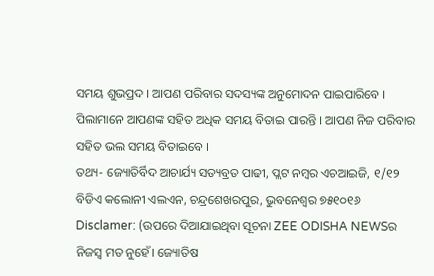ସମୟ ଶୁଭପ୍ରଦ । ଆପଣ ପରିବାର ସଦସ୍ୟଙ୍କ ଅନୁମୋଦନ ପାଇପାରିବେ । ପିଲାମାନେ ଆପଣଙ୍କ ସହିତ ଅଧିକ ସମୟ ବିତାଇ ପାରନ୍ତି । ଆପଣ ନିଜ ପରିବାର ସହିତ ଭଲ ସମୟ ବିତାଇବେ ।
ତଥ୍ୟ- ଜ୍ୟୋତିର୍ବିଦ ଆଚାର୍ଯ୍ୟ ସତ୍ୟବ୍ରତ ପାଢୀ, ପ୍ଲଟ ନମ୍ୱର ଏଚଆଇଜି, ୧/୧୨ ବିଡିଏ କଲୋନୀ ଏଲଏନ, ଚନ୍ଦ୍ରଶେଖରପୁର, ଭୁବନେଶ୍ୱର ୭୫୧୦୧୬
Disclamer: (ଉପରେ ଦିଆଯାଇଥିବା ସୂଚନା ZEE ODISHA NEWSର ନିଜସ୍ୱ ମତ ନୁହେଁ। ଜ୍ୟୋତିଷ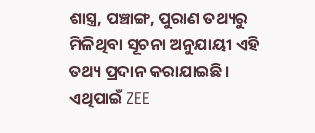ଶାସ୍ତ୍ର, ପଞ୍ଚାଙ୍ଗ, ପୁରାଣ ତଥ୍ୟରୁ ମିଳିଥିବା ସୂଚନା ଅନୁଯାୟୀ ଏହି ତଥ୍ୟ ପ୍ରଦାନ କରାଯାଇଛି। ଏଥିପାଇଁ ZEE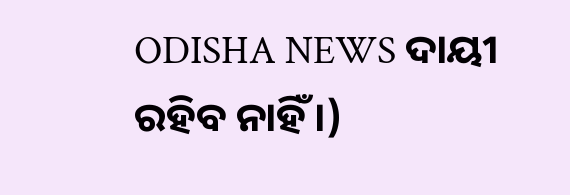ODISHA NEWS ଦାୟୀ ରହିବ ନାହିଁ।)